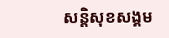សន្តិសុខសង្គម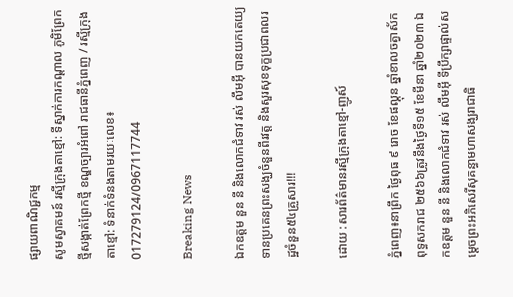ផ្សាយពាណិជ្ជកម្ម
សូមស្វាគមន៍ រស្មីក្រុងតាខ្មៅ: ទីស្នាក់ការកណ្ដាល ភូមិព្រែកថ្មីសង្កាត់ព្រែកថ្មី ខណ្ឌច្បារអំពៅ រាជធានីភ្នំពេញ / រស្មីក្រុងតាខ្មៅ: ទំនាក់ទំនងតាមរយៈលេខ៖ 017279124/0967117744

Breaking News

ឯកឧត្តម នួន នី និងលោកជំទាវ រស់ លឹមអុី បានយកតេយ្យទានប្រគេនព្រះសង្ឃចំនួនពីរវត្ត និងសួរសុខទុក្ខប្រជាពលរដ្ឋចំនួន៥៤គ្រួសារ!!!

ដោយ :សារព័ត៌មានរស្មីក្រុងតាខ្មៅ-ញូស៍

ភ្នំពេញ៖នាព្រឹក ថ្ងៃពុធ ៩ រោច ខែផល្គុន ឆ្នាំខាលចត្វាស័ក ពុទ្ធសករាជ ២៥៦៦ត្រូវនឹងថ្ងៃទី១៥ ខែមីនា ឆ្នាំ២០២៣ ឯកឧត្តម នួន នី និងលោកជំទាវ រស់ លឹមអុី ទីប្រឹក្សាផ្ទាល់សម្ដេចព្រះអភិសេរីសុគន្ធាមហាសង្ឃរាជាធិ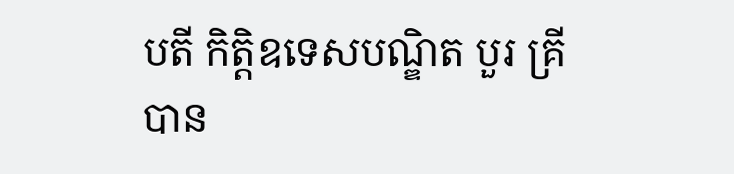បតី កិត្តិឧទេសបណ្ឌិត បួរ គ្រី បាន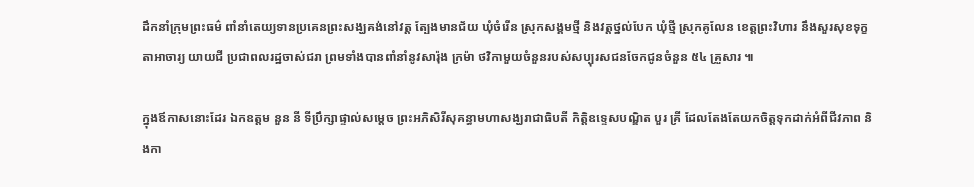ដឹកនាំក្រុមព្រះធម៌ ពាំនាំតេយ្យទានប្រគេនព្រះសង្ឃគង់នៅវត្ត ត្បែងមានជ័យ ឃុំចំរើន ស្រុកសង្គមថ្មី និងវត្តថ្នល់បែក ឃុំថ្មី ស្រុកគូលែន ខេត្តព្រះវិហារ នឹងសួរសុខទុក្ខ តាអាចារ្យ យាយជី ប្រជាពលរដ្ឋចាស់ជរា ព្រមទាំងបានពាំនាំនូវសារ៉ុង ក្រម៉ា ថវិកាមួយចំនួនរបស់សប្បុរសជនចែកជូនចំនួន ៥៤ គ្រួសារ ៕

ក្នុងឪកាសនោះដែរ ឯកឧត្តម នួន នី ទីប្រឹក្សាផ្ទាល់សម្ដេច ព្រះអភិសិរីសុគន្ធាមហាសង្ឃរាជាធិបតី កិត្តិឧទ្ទេសបណ្ឌិត បួរ គ្រី ដែលតែងតែយកចិត្តទុកដាក់អំពីជីវភាព និងកា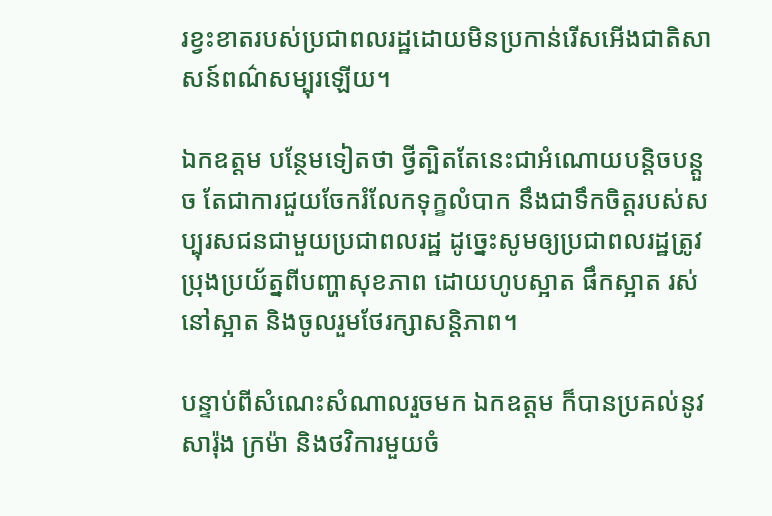រខ្វះខាតរបស់ប្រជាពលរដ្ឋដោយមិនប្រកាន់រើសអើងជាតិសាសន៍ពណ៌សម្បុរឡើយ។

ឯកឧត្តម បន្ថែមទៀតថា ថ្វីត្បិតតែនេះជាអំណោយបន្តិចបន្តួច តែជាការជួយចែករំលែកទុក្ខលំបាក នឹងជាទឹកចិត្តរបស់សប្បុរសជនជាមួយប្រជាពលរដ្ឋ ដូច្នេះសូមឲ្យប្រជាពលរដ្ឋត្រូវប្រុងប្រយ័ត្នពីបញ្ហាសុខភាព ដោយហូបស្អាត ផឹកស្អាត រស់នៅស្អាត និងចូលរួមថែរក្សាសន្តិភាព។

បន្ទាប់ពីសំណេះសំណាលរួចមក ឯកឧត្តម ក៏បានប្រគល់នូវ សារ៉ុង ក្រម៉ា និងថវិការមួយចំ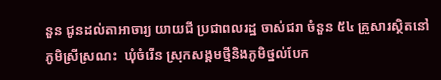នួន ជូនដល់តាអាចារ្យ យាយជី ប្រជាពលរដ្ឋ ចាស់ជរា ចំនួន ៥៤ គ្រួសារស្ថិតនៅភូមិស្រីស្រណះ  ឃុំចំរើន ស្រុកសង្គមថ្មីនិងភូមិថ្នល់បែក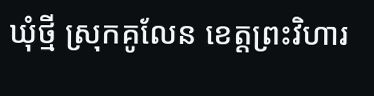ឃុំថ្មី ស្រុកគូលែន ខេត្តព្រះវិហារ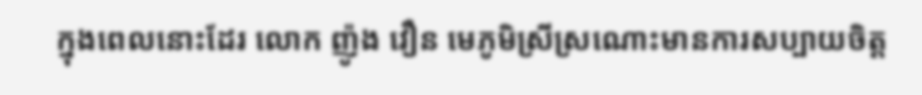ក្នុងពេលនោះដែរ លោក ញ៉ូង វឿន មេភូមិស្រីស្រណោះមានការសប្បាយចិត្ត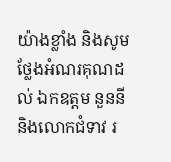យ៉ាងខ្លាំង និងសូមថ្លែងអំណរគុណដល់ ឯកឧត្តម នួននី និងលោកជំទាវ រ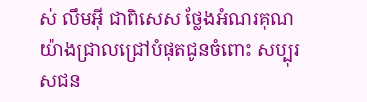ស់ លឹមអុី ជាពិសេស ថ្លែងអំណរគុណយ៉ាងជ្រាលជ្រៅបំផុតជូនចំពោះ សប្បុរសជន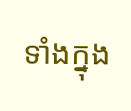ទាំងក្នុង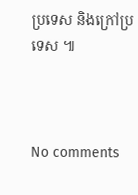ប្រទេស និងក្រៅប្រទេស ៕



No comments